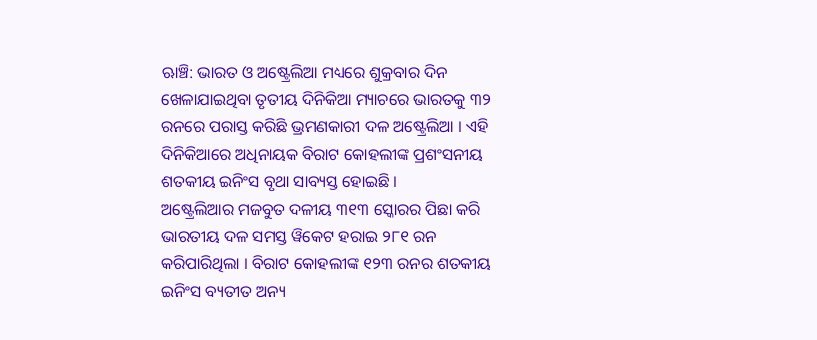ଋାଞ୍ଚି: ଭାରତ ଓ ଅଷ୍ଟ୍ରେଲିଆ ମଧ୍ୟରେ ଶୁକ୍ରବାର ଦିନ ଖେଳାଯାଇଥିବା ତୃତୀୟ ଦିନିକିଆ ମ୍ୟାଚରେ ଭାରତକୁ ୩୨ ରନରେ ପରାସ୍ତ କରିଛି ଭ୍ରମଣକାରୀ ଦଳ ଅଷ୍ଟ୍ରେଲିଆ । ଏହି ଦିନିକିଆରେ ଅଧିନାୟକ ବିରାଟ କୋହଲୀଙ୍କ ପ୍ରଶଂସନୀୟ ଶତକୀୟ ଇନିଂସ ବୃଥା ସାବ୍ୟସ୍ତ ହୋଇଛି ।
ଅଷ୍ଟ୍ରେଲିଆର ମଜବୁତ ଦଳୀୟ ୩୧୩ ସ୍କୋରର ପିଛା କରି ଭାରତୀୟ ଦଳ ସମସ୍ତ ୱିକେଟ ହରାଇ ୨୮୧ ରନ କରିପାରିଥିଲା । ବିରାଟ କୋହଲୀଙ୍କ ୧୨୩ ରନର ଶତକୀୟ ଇନିଂସ ବ୍ୟତୀତ ଅନ୍ୟ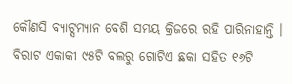କୌଣସି ବ୍ୟାଟ୍ସମ୍ୟାନ ବେଶି ସମୟ କ୍ରିଜରେ ରହି ପାରିନାହାନ୍ତି । ବିରାଟ ଏକାକୀ ୯୫ଟି ବଲରୁ ଗୋଟିଏ ଛକା ସହିତ ୧୬ଟି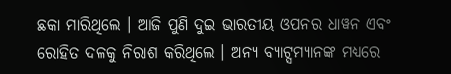ଛକା ମାରିଥିଲେ । ଆଜି ପୁଣି ଦୁଇ ଭାରତୀୟ ଓପନର ଧାୱନ ଏବଂ ରୋହିତ ଦଳକୁ ନିରାଶ କରିଥିଲେ । ଅନ୍ୟ ବ୍ୟାଟ୍ସମ୍ୟାନଙ୍କ ମଧ୍ୟରେ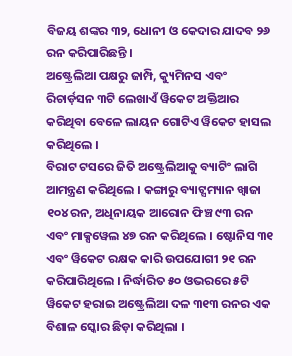ବିଜୟ ଶଙ୍କର ୩୨, ଧୋନୀ ଓ କେଦାର ଯାଦବ ୨୬ ରନ କରିପାରିଛନ୍ତି ।
ଅଷ୍ଟ୍ରେଲିଆ ପକ୍ଷରୁ ଜାମ୍ପି, କ୍ୟୁମିନସ ଏବଂ ରିଚାର୍ଡ଼ସନ ୩ଟି ଲେଖାଏଁ ୱିକେଟ ଅକ୍ତିଆର କରିଥିବା ବେଳେ ଲାୟନ ଗୋଟିଏ ୱିକେଟ ହାସଲ କରିଥିଲେ ।
ବିରାଟ ଟସରେ ଜିତି ଅଷ୍ଟ୍ରେଲିଆକୁ ବ୍ୟାଟିଂ ଲାଗି ଆମନ୍ତ୍ରଣ କରିଥିଲେ । କଙ୍ଗାରୁ ବ୍ୟାଟ୍ସମ୍ୟାନ ଖ୍ୱାଜା ୧୦୪ ରନ, ଅଧିନାୟକ ଆରୋନ ଫିଞ୍ଚ ୯୩ ରନ ଏବଂ ମାକ୍ସୱେଲ ୪୭ ରନ କରିଥିଲେ । ଷ୍ଟୋନିସ ୩୧ ଏବଂ ୱିକେଟ ରକ୍ଷକ କାରି ଉପଯୋଗୀ ୨୧ ରନ କରିପାରିଥିଲେ । ନିର୍ଦ୍ଧାରିତ ୫୦ ଓଭରରେ ୫ଟି ୱିକେଟ ହରାଇ ଅଷ୍ଟ୍ରେଲିଆ ଦଳ ୩୧୩ ରନର ଏକ ବିଶାଳ ସ୍କୋର ଛିଡ଼ା କରିଥିଲା ।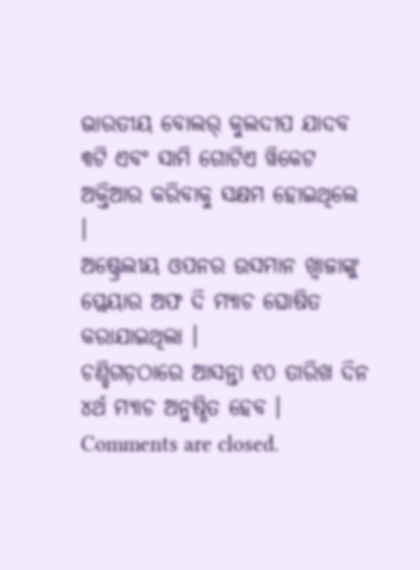ଭାରତୀୟ ବୋଲର୍ କୁଲଦୀପ ଯାଦବ ୩ଟି ଏବଂ ସାମି ଗୋଟିଏ ୱିକେଟ ଅକ୍ତିଆର କରିବାକୁ ସକ୍ଷମ ହୋଇଥିଲେ ।
ଅଷ୍ଟ୍ରେଲୀୟ ଓପନର ଉସମାନ ଖ୍ୱାଜାଙ୍କୁ ପ୍ଲେୟାର ଅଫ ଦି ମ୍ୟାଚ ଘୋଷିତ କରାଯାଇଥିଲା ।
ଚଣ୍ଡିଗଡ଼ଠାରେ ଆସନ୍ତା ୧୦ ତାରିଖ ଦିନ ୪ର୍ଥ ମ୍ୟାଚ ଅନୁଷ୍ଠିତ ହେବ ।
Comments are closed.